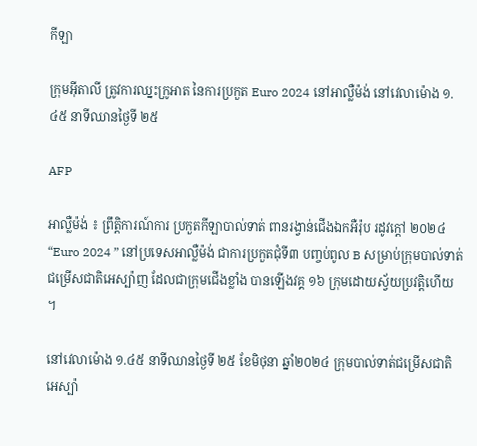កីឡា

ក្រុមអ៊ីតាលី ត្រូវការឈ្នះក្រូអាត នៃការប្រកួត Euro 2024 នៅអាល្លឺម៉ង់ នៅវេលាម៉ោង ១.៤៥ នាទីឈានថ្ងៃទី ២៥

AFP

អាល្លឺម៉ង់ ៖ ព្រឹត្តិការណ៍ការ ប្រកួតកីឡាបាល់ទាត់ ពានរង្វាន់ជើងឯកអឺរ៉ុប រដូវក្តៅ ២០២៤ “Euro 2024 ” នៅប្រទេសអាល្លឺម៉ង់ ជាការប្រកួតជុំទី៣ បញ្ចប់ពូល B សម្រាប់ក្រុមបាល់ទាត់ជម្រើសជាតិអេស្ប៉ាញ ដែលជាក្រុមជើងខ្លាំង បានឡើងវគ្គ ១៦ ក្រុមដោយស្វ័យប្រវត្តិហើយ ។

នៅវេលាម៉ោង ១.៤៥ នាទីឈានថ្ងៃទី ២៥ ខែមិថុនា ឆ្នាំ២០២៤ ក្រុមបាល់ទាត់ជម្រើសជាតិអេស្ប៉ា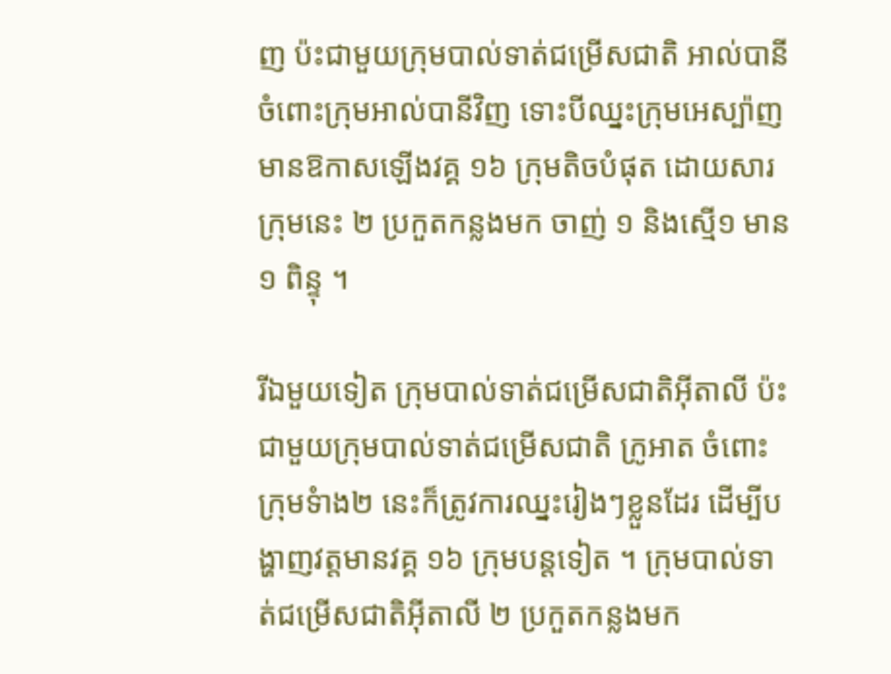ញ ប៉ះជាមួយក្រុមបាល់ទាត់ជម្រើសជាតិ អាល់បានី ចំពោះក្រុមអាល់បានីវិញ ទោះបីឈ្នះក្រុមអេស្ប៉ាញ មានឱកាសឡើងវគ្គ ១៦ ក្រុមតិចបំផុត ដោយសារក្រុមនេះ ២ ប្រកួតកន្លងមក ចាញ់ ១ និងស្មើ១ មាន ១ ពិន្ទុ ។

រីឯមួយទៀត ក្រុមបាល់ទាត់ជម្រើសជាតិអ៊ីតាលី ប៉ះជាមួយក្រុមបាល់ទាត់ជម្រើសជាតិ ក្រូអាត ចំពោះក្រុមទំាង២ នេះក៏ត្រូវការឈ្នះរៀងៗខ្លួនដែរ ដើម្បីបង្ហាញវត្តមានវគ្គ ១៦ ក្រុមបន្តទៀត ។ ក្រុមបាល់ទាត់ជម្រើសជាតិអ៊ីតាលី ២ ប្រកួតកន្លងមក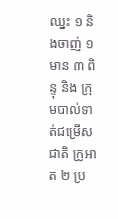ឈ្នះ ១ និងចាញ់ ១ មាន ៣ ពិន្ទុ និង ក្រុមបាល់ទាត់ជម្រើសជាតិ ក្រូអាត ២ ប្រ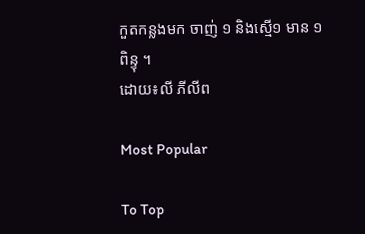កួតកន្លងមក ចាញ់ ១ និងស្មើ១ មាន ១ ពិន្ទុ ។
ដោយ៖លី ភីលីព

Most Popular

To Top